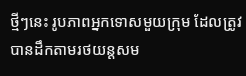ថ្មីៗនេះ រូបភាពអ្នកទោសមួយក្រុម ដែលត្រូវបានដឹកតាមរថយន្តសម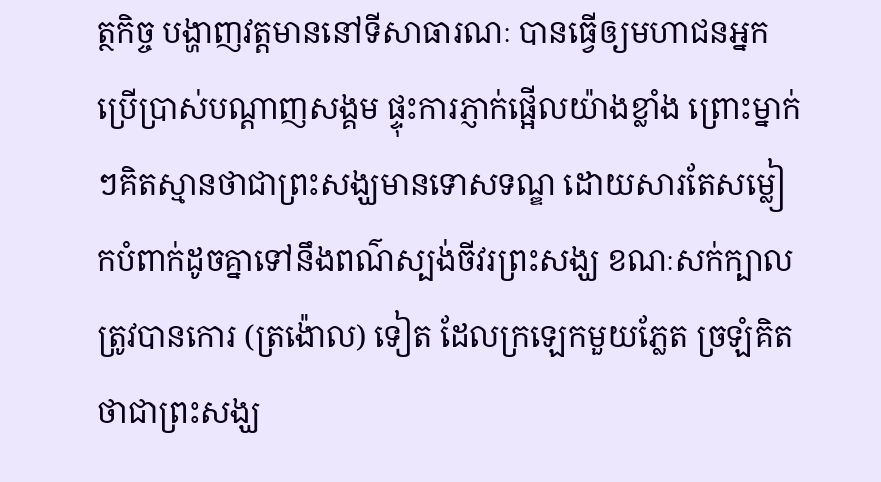ត្ថកិច្ច បង្ហាញវត្តមាននៅទីសាធារណៈ បានធ្វើឲ្យមហាជនអ្នកប្រើប្រាស់បណ្តាញសង្គម ផ្ទុះការភ្ញាក់ផ្អើលយ៉ាងខ្លាំង ព្រោះម្នាក់ៗគិតស្មានថាជាព្រះសង្ឃមានទោសទណ្ឌ ដោយសារតែសម្លៀកបំពាក់ដូចគ្នាទៅនឹងពណ៌ស្បង់ចីវរព្រះសង្ឃ ខណៈសក់ក្បាលត្រូវបានកោរ (ត្រង៉ោល) ទៀត ដែលក្រឡេកមួយភ្លែត ច្រឡំគិតថាជាព្រះសង្ឃ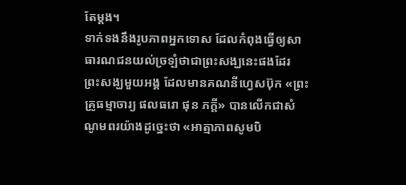តែម្តង។
ទាក់ទងនឹងរូបភាពអ្នកទោស ដែលកំពុងធ្វើឲ្យសាធារណជនយល់ច្រឡំថាជាព្រះសង្ឃនេះផងដែរ ព្រះសង្ឃមួយអង្គ ដែលមានគណនីហ្វេសប៊ុក «ព្រះគ្រូធម្មាចារ្យ ផលធរោ ផុន ភក្តី» បានលើកជាសំណូមពរយ៉ាងដូច្នេះថា «អាត្មាភាពសូមបិ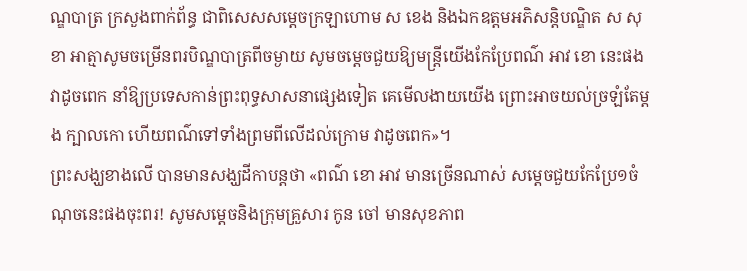ណ្ឌបាត្រ ក្រសួងពាក់ព័ន្ធ ជាពិសេសសម្តេចក្រឡាហោម ស ខេង និងឯកឧត្តមអភិសន្តិបណ្ឌិត ស សុខា អាត្មាសូមចម្រើនពរបិណ្ឌបាត្រពីចម្ងាយ សូមចម្តេចជួយឱ្យមន្រ្តីយើងកែប្រែពណ៌ អាវ ខោ នេះផង វាដូចពេក នាំឱ្យប្រទេសកាន់ព្រះពុទ្ធសាសនាផ្សេងទៀត គេមើលងាយយើង ព្រោះអាចយល់ច្រឡំតែម្តង ក្បាលកោ ហើយពណ៌ទៅទាំងព្រមពីលើដល់ក្រោម វាដូចពេក»។
ព្រះសង្ឃខាងលើ បានមានសង្ឃដីកាបន្តថា «ពណ៌ ខោ អាវ មានច្រើនណាស់ សម្តេចជួយកែប្រែ១ចំណុចនេះផងចុះពរ! សូមសម្តេចនិងក្រុមគ្រួសារ កូន ចៅ មានសុខភាព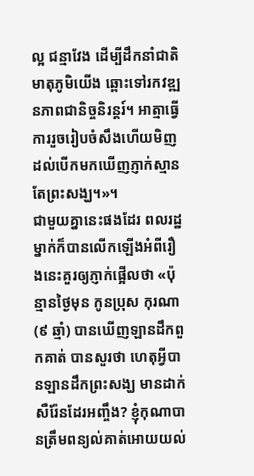ល្អ ជន្មាវែង ដើម្បីដឹកនាំជាតិមាតុភូមិយើង ឆ្ពោះទៅរកវឌ្ឍនភាពជានិច្ចនិរន្តរ៍។ អាត្មាធ្វើការរួចរៀបចំសឹងហើយមិញ ដល់បើកមកឃើញភ្ញាក់ស្មានតែព្រះសង្ឃ។»។
ជាមួយគ្នានេះផងដែរ ពលរដ្ឋម្នាក់ក៏បានលើកឡើងអំពីរឿងនេះគួរឲ្យភ្ញាក់ផ្អើលថា «ប៉ុន្មានថ្ងៃមុន កូនប្រុស កុរណា(៩ ឆ្មាំ) បានឃើញឡានដឹកពួកគាត់ បានសួរថា ហេតុអ្វីបានឡានដឹកព្រះសង្ឃ មានដាក់សឺរ៉ែនដែរអញ្ចឹង? ខ្ញុំកុណាបានត្រឹមពន្យល់គាត់អោយយល់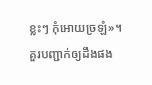ខ្លះៗ កុំអោយច្រឡំ»។
គួរបញ្ជាក់ឲ្យដឹងផង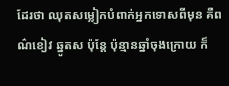ដែរថា ឈុតសម្លៀកបំពាក់អ្នកទោសពីមុន គឺពណ៌ខៀវ ឆ្នូតស ប៉ុន្តែ ប៉ុន្មានឆ្នាំចុងក្រោយ ក៏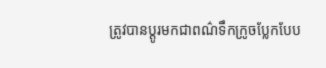ត្រូវបានប្តូរមកជាពណ៌ទឹកក្រូចប្លែកបែប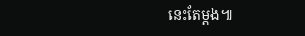នេះតែម្តង៕